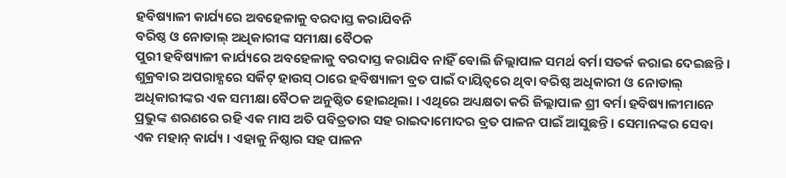ହବିଷ୍ୟାଳୀ କାର୍ଯ୍ୟରେ ଅବହେଳାକୁ ବରଦାସ୍ତ କରାଯିବନି
ବରିଷ୍ଠ ଓ ନୋଡାଲ୍ ଅଧିକାରୀଙ୍କ ସମୀକ୍ଷା ବୈଠକ
ପୁରୀ ହବିଷ୍ୟାଳୀ କାର୍ଯ୍ୟରେ ଅବହେଳାକୁ ବରଦାସ୍ତ କରାଯିବ ନାହିଁ ବୋଲି ଜିଲ୍ଲାପାଳ ସମର୍ଥ ବର୍ମା ସତର୍କ କରାଇ ଦେଇଛନ୍ତି । ଶୁକ୍ରବାର ଅପରାହ୍ଣରେ ସର୍କିଟ୍ ହାଉସ୍ ଠାରେ ହବିଷ୍ୟାଳୀ ବ୍ରତ ପାଇଁ ଦାୟିତ୍ୱରେ ଥିବା ବରିଷ୍ଠ ଅଧିକାରୀ ଓ ନୋଡାଲ୍ ଅଧିକାରୀଙ୍କର ଏକ ସମୀକ୍ଷା ବୈଠକ ଅନୁଷ୍ଠିତ ହୋଇଥିଲା । ଏଥିରେ ଅଧ୍ୟକ୍ଷତା କରି ଜିଲ୍ଲାପାଳ ଶ୍ରୀ ବର୍ମା ହବିଷ୍ୟାଳୀମାନେ ପ୍ରଭୁଙ୍କ ଶରଣରେ ରହି ଏକ ମାସ ଅତି ପବିତ୍ରତାର ସହ ରାଇଦାମୋଦର ବ୍ରତ ପାଳନ ପାଇଁ ଆସୁଛନ୍ତି । ସେମାନଙ୍କର ସେବା ଏକ ମହାନ୍ କାର୍ଯ୍ୟ । ଏହାକୁ ନିଷ୍ଠାର ସହ ପାଳନ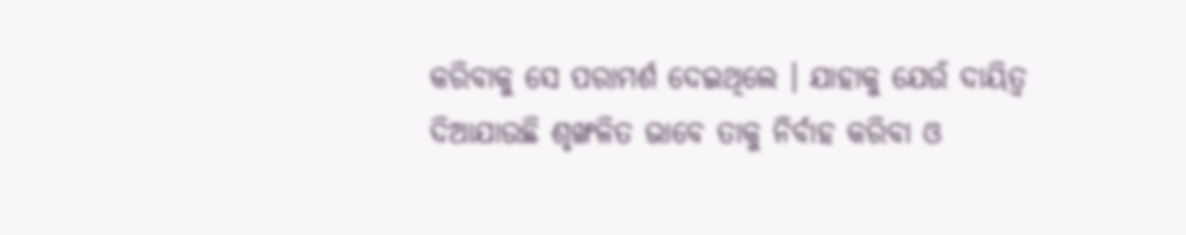କରିବାକୁ ସେ ପରାମର୍ଶ ଦେଇଥିଲେ । ଯାହାକୁ ଯେଉଁ ଦାୟିତ୍ୱ ଦିଆଯାଉଛି ଶୃଙ୍ଖଳିତ ଭାବେ ତାକୁ ନିର୍ବାହ କରିବା ଓ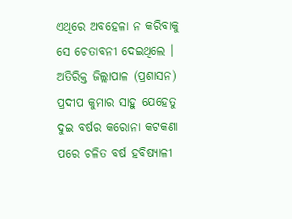ଏଥିରେ ଅବହେଳା ନ କରିବାକୁ ସେ ଚେତାବନୀ ଦେଇଥିଲେ ।
ଅତିରିକ୍ତ ଜିଲ୍ଲାପାଳ (ପ୍ରଶାସନ) ପ୍ରଦୀପ କୁମାର ସାହୁ ଯେହେତୁ ଦୁଇ ବର୍ଷର କରୋନା କଟକଣା ପରେ ଚଳିତ ବର୍ଷ ହବିଷ୍ୟାଳୀ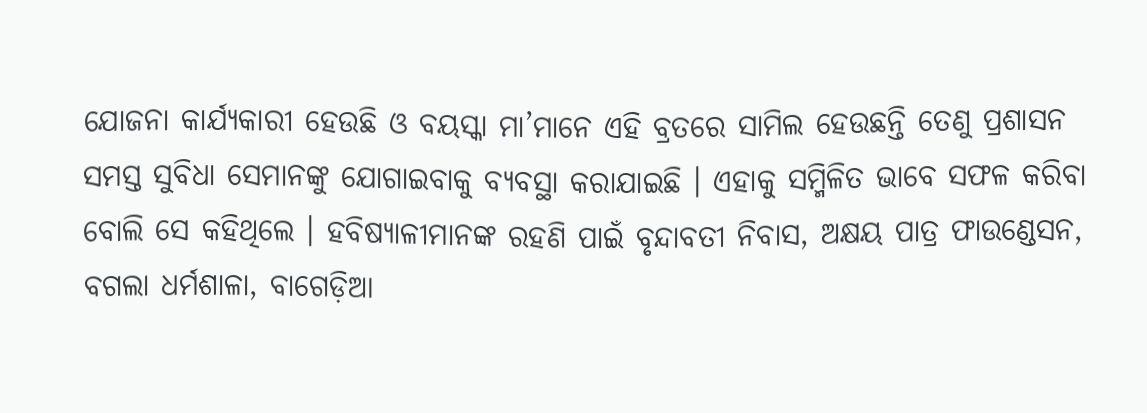ଯୋଜନା କାର୍ଯ୍ୟକାରୀ ହେଉଛି ଓ ବୟସ୍କା ମା’ମାନେ ଏହି ବ୍ରତରେ ସାମିଲ ହେଉଛନ୍ତି ତେଣୁ ପ୍ରଶାସନ ସମସ୍ତ ସୁବିଧା ସେମାନଙ୍କୁ ଯୋଗାଇବାକୁ ବ୍ୟବସ୍ଥା କରାଯାଇଛି । ଏହାକୁ ସମ୍ମିଳିତ ଭାବେ ସଫଳ କରିବା ବୋଲି ସେ କହିଥିଲେ । ହବିଷ୍ୟାଳୀମାନଙ୍କ ରହଣି ପାଇଁ ବୃନ୍ଦାବତୀ ନିବାସ, ଅକ୍ଷୟ ପାତ୍ର ଫାଉଣ୍ଡେସନ, ବଗଲା ଧର୍ମଶାଳା, ବାଗେଡ଼ିଆ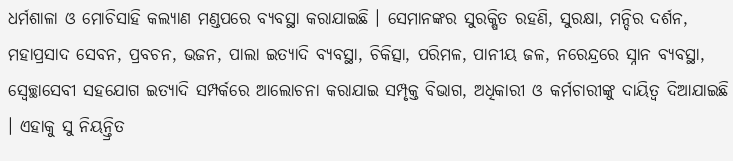ଧର୍ମଶାଳା ଓ ମୋଚିସାହି କଲ୍ୟାଣ ମଣ୍ଡପରେ ବ୍ୟବସ୍ଥା କରାଯାଇଛି । ସେମାନଙ୍କର ସୁରକ୍ଷିତ ରହଣି, ସୁରକ୍ଷା, ମନ୍ଦିର ଦର୍ଶନ, ମହାପ୍ରସାଦ ସେବନ, ପ୍ରବଚନ, ଭଜନ, ପାଲା ଇତ୍ୟାଦି ବ୍ୟବସ୍ଥା, ଚିକିତ୍ସା, ପରିମଳ, ପାନୀୟ ଜଳ, ନରେନ୍ଦ୍ରରେ ସ୍ନାନ ବ୍ୟବସ୍ଥା, ସ୍ୱେଚ୍ଛାସେବୀ ସହଯୋଗ ଇତ୍ୟାଦି ସମ୍ପର୍କରେ ଆଲୋଚନା କରାଯାଇ ସମ୍ପୃକ୍ତ ବିଭାଗ, ଅଧିକାରୀ ଓ କର୍ମଚାରୀଙ୍କୁ ଦାୟିତ୍ୱ ଦିଆଯାଇଛି । ଏହାକୁ ସୁ ନିୟନ୍ତ୍ରିତ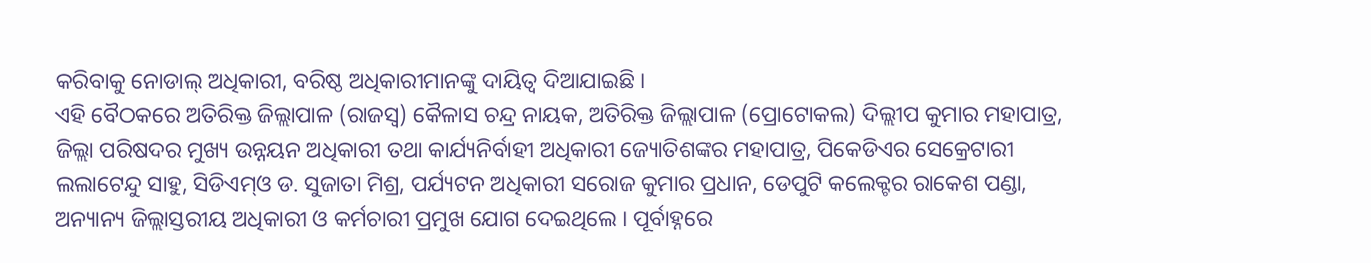କରିବାକୁ ନୋଡାଲ୍ ଅଧିକାରୀ, ବରିଷ୍ଠ ଅଧିକାରୀମାନଙ୍କୁ ଦାୟିତ୍ୱ ଦିଆଯାଇଛି ।
ଏହି ବୈଠକରେ ଅତିରିକ୍ତ ଜିଲ୍ଲାପାଳ (ରାଜସ୍ୱ) କୈଳାସ ଚନ୍ଦ୍ର ନାୟକ, ଅତିରିକ୍ତ ଜିଲ୍ଲାପାଳ (ପ୍ରୋଟୋକଲ) ଦିଲ୍ଲୀପ କୁମାର ମହାପାତ୍ର, ଜିଲ୍ଲା ପରିଷଦର ମୁଖ୍ୟ ଉନ୍ନୟନ ଅଧିକାରୀ ତଥା କାର୍ଯ୍ୟନିର୍ବାହୀ ଅଧିକାରୀ ଜ୍ୟୋତିଶଙ୍କର ମହାପାତ୍ର, ପିକେଡିଏର ସେକ୍ରେଟାରୀ ଲଲାଟେନ୍ଦୁ ସାହୁ, ସିଡିଏମ୍ଓ ଡ. ସୁଜାତା ମିଶ୍ର, ପର୍ଯ୍ୟଟନ ଅଧିକାରୀ ସରୋଜ କୁମାର ପ୍ରଧାନ, ଡେପୁଟି କଲେକ୍ଟର ରାକେଶ ପଣ୍ଡା, ଅନ୍ୟାନ୍ୟ ଜିଲ୍ଲାସ୍ତରୀୟ ଅଧିକାରୀ ଓ କର୍ମଚାରୀ ପ୍ରମୁଖ ଯୋଗ ଦେଇଥିଲେ । ପୂର୍ବାହ୍ନରେ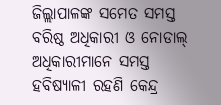ଜିଲ୍ଲାପାଳଙ୍କ ସମେତ ସମସ୍ତ ବରିଷ୍ଠ ଅଧିକାରୀ ଓ ନୋଡାଲ୍ ଅଧିକାରୀମାନେ ସମସ୍ତ ହବିଷ୍ୟାଳୀ ରହଣି କେନ୍ଦ୍ର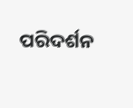ପରିଦର୍ଶନ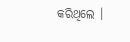କରିଥିଲେ ।